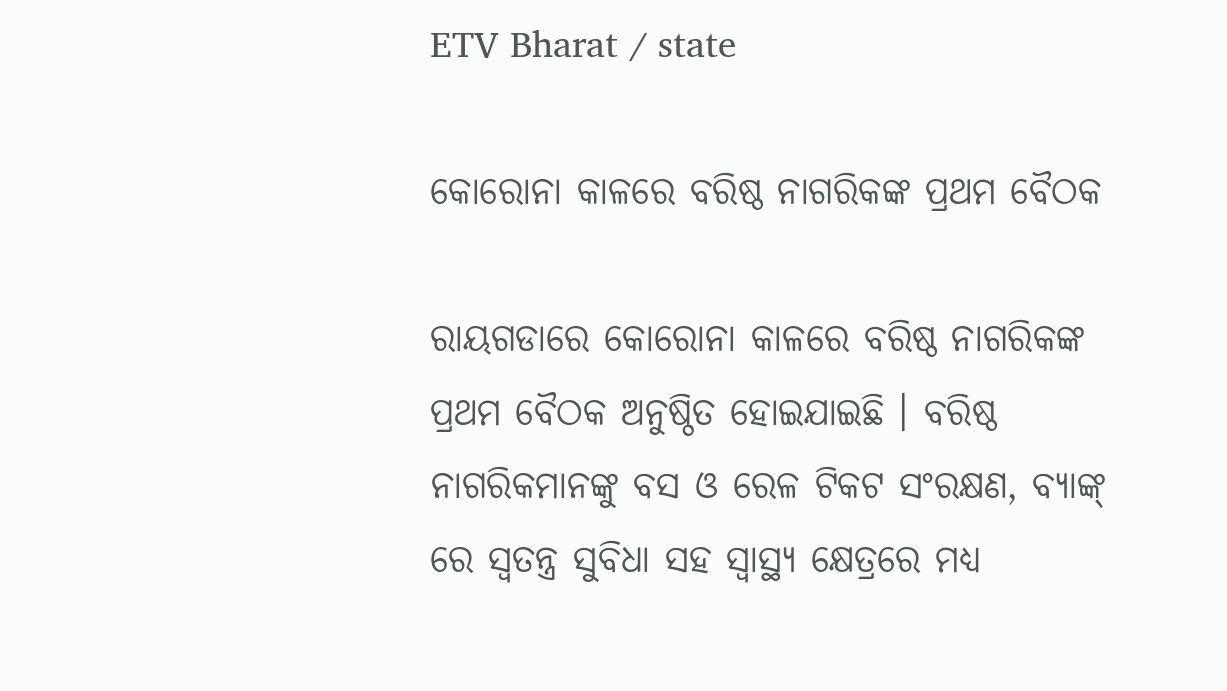ETV Bharat / state

କୋରୋନା କାଳରେ ବରିଷ୍ଠ ନାଗରିକଙ୍କ ପ୍ରଥମ ବୈଠକ

ରାୟଗଡାରେ କୋରୋନା କାଳରେ ବରିଷ୍ଠ ନାଗରିକଙ୍କ ପ୍ରଥମ ବୈଠକ ଅନୁଷ୍ଠିତ ହୋଇଯାଇଛି । ବରିଷ୍ଠ ନାଗରିକମାନଙ୍କୁ ବସ ଓ ରେଳ ଟିକଟ ସଂରକ୍ଷଣ, ବ୍ୟାଙ୍କ୍ ରେ ସ୍ଵତନ୍ତ୍ର ସୁବିଧା ସହ ସ୍ୱାସ୍ଥ୍ୟ କ୍ଷେତ୍ରରେ ମଧ୍ୟ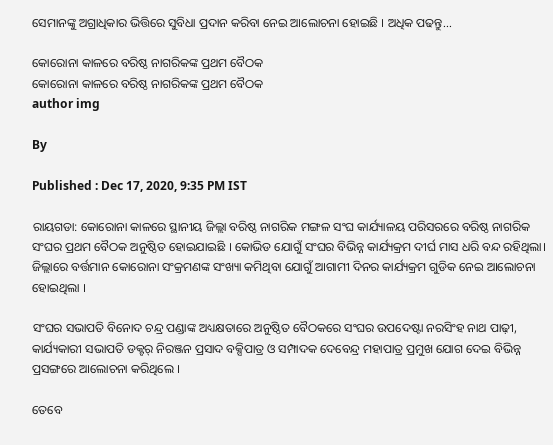ସେମାନଙ୍କୁ ଅଗ୍ରାଧିକାର ଭିତ୍ତିରେ ସୁବିଧା ପ୍ରଦାନ କରିବା ନେଇ ଆଲୋଚନା ହୋଇଛି । ଅଧିକ ପଢନ୍ତୁ...

କୋରୋନା କାଳରେ ବରିଷ୍ଠ ନାଗରିକଙ୍କ ପ୍ରଥମ ବୈଠକ
କୋରୋନା କାଳରେ ବରିଷ୍ଠ ନାଗରିକଙ୍କ ପ୍ରଥମ ବୈଠକ
author img

By

Published : Dec 17, 2020, 9:35 PM IST

ରାୟଗଡା: କୋରୋନା କାଳରେ ସ୍ଥାନୀୟ ଜିଲ୍ଲା ବରିଷ୍ଠ ନାଗରିକ ମଙ୍ଗଳ ସଂଘ କାର୍ଯ୍ୟାଳୟ ପରିସରରେ ବରିଷ୍ଠ ନାଗରିକ ସଂଘର ପ୍ରଥମ ବୈଠକ ଅନୁଷ୍ଠିତ ହୋଇଯାଇଛି । କୋଭିଡ ଯୋଗୁଁ ସଂଘର ବିଭିନ୍ନ କାର୍ଯ୍ୟକ୍ରମ ଦୀର୍ଘ ମାସ ଧରି ବନ୍ଦ ରହିଥିଲା। ଜିଲ୍ଲାରେ ବର୍ତ୍ତମାନ କୋରୋନା ସଂକ୍ରମଣଙ୍କ ସଂଖ୍ୟା କମିଥିବା ଯୋଗୁଁ ଆଗାମୀ ଦିନର କାର୍ଯ୍ୟକ୍ରମ ଗୁଡିକ ନେଇ ଆଲୋଚନା ହୋଇଥିଲା ।

ସଂଘର ସଭାପତି ବିନୋଦ ଚନ୍ଦ୍ର ପଣ୍ଡାଙ୍କ ଅଧ୍ୟକ୍ଷତାରେ ଅନୁଷ୍ଠିତ ବୈଠକରେ ସଂଘର ଉପଦେଷ୍ଟା ନରସିଂହ ନାଥ ପାଢ଼ୀ, କାର୍ଯ୍ୟକାରୀ ସଭାପତି ଡକ୍ଟର୍ ନିରଞ୍ଜନ ପ୍ରସାଦ ବକ୍ସିପାତ୍ର ଓ ସମ୍ପାଦକ ଦେବେନ୍ଦ୍ର ମହାପାତ୍ର ପ୍ରମୁଖ ଯୋଗ ଦେଇ ବିଭିନ୍ନ ପ୍ରସଙ୍ଗରେ ଆଲୋଚନା କରିଥିଲେ ।

ତେବେ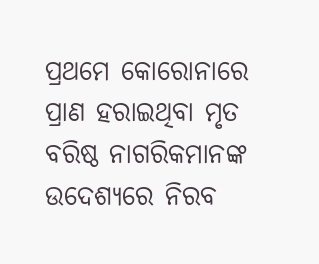ପ୍ରଥମେ କୋରୋନାରେ ପ୍ରାଣ ହରାଇଥିବା ମୃତ ବରିଷ୍ଠ ନାଗରିକମାନଙ୍କ ଉଦେଶ୍ୟରେ ନିରବ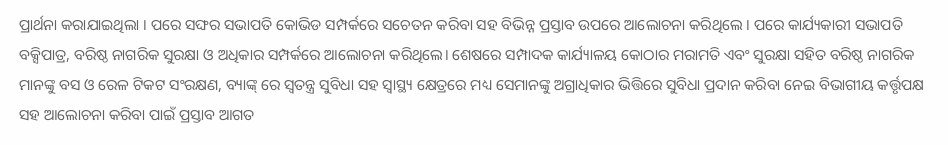ପ୍ରାର୍ଥନା କରାଯାଇଥିଲା । ପରେ ସଙ୍ଘର ସଭାପତି କୋଭିଡ ସମ୍ପର୍କରେ ସଚେତନ କରିବା ସହ ବିଭିନ୍ନ ପ୍ରସ୍ତାବ ଉପରେ ଆଲୋଚନା କରିଥିଲେ । ପରେ କାର୍ଯ୍ୟକାରୀ ସଭାପତି ବକ୍ସିପାତ୍ର, ବରିଷ୍ଠ ନାଗରିକ ସୁରକ୍ଷା ଓ ଅଧିକାର ସମ୍ପର୍କରେ ଆଲୋଚନା କରିଥିଲେ। ଶେଷରେ ସମ୍ପାଦକ କାର୍ଯ୍ୟାଳୟ କୋଠାର ମରାମତି ଏବଂ ସୁରକ୍ଷା ସହିତ ବରିଷ୍ଠ ନାଗରିକ ମାନଙ୍କୁ ବସ ଓ ରେଳ ଟିକଟ ସଂରକ୍ଷଣ, ବ୍ୟାଙ୍କ୍ ରେ ସ୍ଵତନ୍ତ୍ର ସୁବିଧା ସହ ସ୍ୱାସ୍ଥ୍ୟ କ୍ଷେତ୍ରରେ ମଧ୍ୟ ସେମାନଙ୍କୁ ଅଗ୍ରାଧିକାର ଭିତ୍ତିରେ ସୁବିଧା ପ୍ରଦାନ କରିବା ନେଇ ବିଭାଗୀୟ କର୍ତ୍ତୃପକ୍ଷ ସହ ଆଲୋଚନା କରିବା ପାଇଁ ପ୍ରସ୍ତାବ ଆଗତ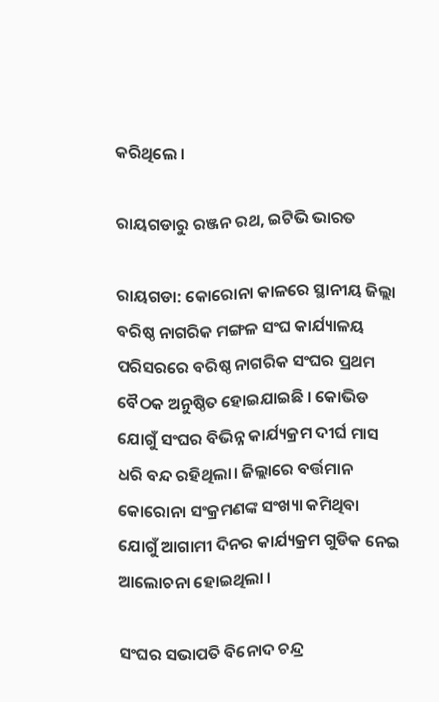କରିଥିଲେ ।

ରାୟଗଡାରୁ ରଞ୍ଜନ ରଥ, ଇଟିଭି ଭାରତ

ରାୟଗଡା: କୋରୋନା କାଳରେ ସ୍ଥାନୀୟ ଜିଲ୍ଲା ବରିଷ୍ଠ ନାଗରିକ ମଙ୍ଗଳ ସଂଘ କାର୍ଯ୍ୟାଳୟ ପରିସରରେ ବରିଷ୍ଠ ନାଗରିକ ସଂଘର ପ୍ରଥମ ବୈଠକ ଅନୁଷ୍ଠିତ ହୋଇଯାଇଛି । କୋଭିଡ ଯୋଗୁଁ ସଂଘର ବିଭିନ୍ନ କାର୍ଯ୍ୟକ୍ରମ ଦୀର୍ଘ ମାସ ଧରି ବନ୍ଦ ରହିଥିଲା। ଜିଲ୍ଲାରେ ବର୍ତ୍ତମାନ କୋରୋନା ସଂକ୍ରମଣଙ୍କ ସଂଖ୍ୟା କମିଥିବା ଯୋଗୁଁ ଆଗାମୀ ଦିନର କାର୍ଯ୍ୟକ୍ରମ ଗୁଡିକ ନେଇ ଆଲୋଚନା ହୋଇଥିଲା ।

ସଂଘର ସଭାପତି ବିନୋଦ ଚନ୍ଦ୍ର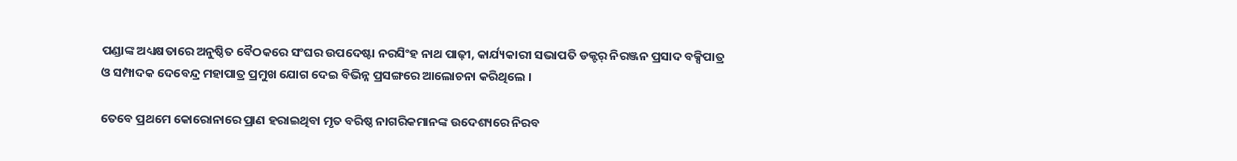ପଣ୍ଡାଙ୍କ ଅଧ୍ୟକ୍ଷତାରେ ଅନୁଷ୍ଠିତ ବୈଠକରେ ସଂଘର ଉପଦେଷ୍ଟା ନରସିଂହ ନାଥ ପାଢ଼ୀ, କାର୍ଯ୍ୟକାରୀ ସଭାପତି ଡକ୍ଟର୍ ନିରଞ୍ଜନ ପ୍ରସାଦ ବକ୍ସିପାତ୍ର ଓ ସମ୍ପାଦକ ଦେବେନ୍ଦ୍ର ମହାପାତ୍ର ପ୍ରମୁଖ ଯୋଗ ଦେଇ ବିଭିନ୍ନ ପ୍ରସଙ୍ଗରେ ଆଲୋଚନା କରିଥିଲେ ।

ତେବେ ପ୍ରଥମେ କୋରୋନାରେ ପ୍ରାଣ ହରାଇଥିବା ମୃତ ବରିଷ୍ଠ ନାଗରିକମାନଙ୍କ ଉଦେଶ୍ୟରେ ନିରବ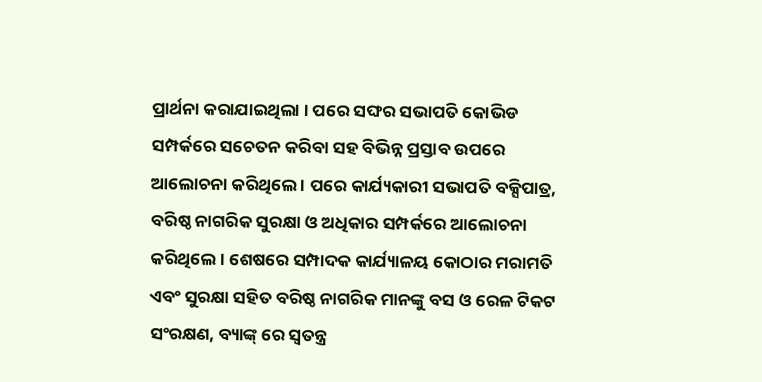ପ୍ରାର୍ଥନା କରାଯାଇଥିଲା । ପରେ ସଙ୍ଘର ସଭାପତି କୋଭିଡ ସମ୍ପର୍କରେ ସଚେତନ କରିବା ସହ ବିଭିନ୍ନ ପ୍ରସ୍ତାବ ଉପରେ ଆଲୋଚନା କରିଥିଲେ । ପରେ କାର୍ଯ୍ୟକାରୀ ସଭାପତି ବକ୍ସିପାତ୍ର, ବରିଷ୍ଠ ନାଗରିକ ସୁରକ୍ଷା ଓ ଅଧିକାର ସମ୍ପର୍କରେ ଆଲୋଚନା କରିଥିଲେ। ଶେଷରେ ସମ୍ପାଦକ କାର୍ଯ୍ୟାଳୟ କୋଠାର ମରାମତି ଏବଂ ସୁରକ୍ଷା ସହିତ ବରିଷ୍ଠ ନାଗରିକ ମାନଙ୍କୁ ବସ ଓ ରେଳ ଟିକଟ ସଂରକ୍ଷଣ, ବ୍ୟାଙ୍କ୍ ରେ ସ୍ଵତନ୍ତ୍ର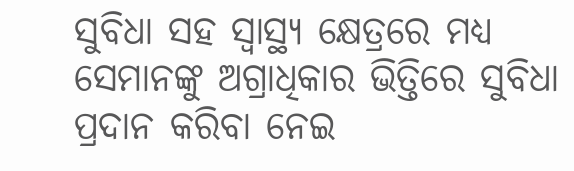ସୁବିଧା ସହ ସ୍ୱାସ୍ଥ୍ୟ କ୍ଷେତ୍ରରେ ମଧ୍ୟ ସେମାନଙ୍କୁ ଅଗ୍ରାଧିକାର ଭିତ୍ତିରେ ସୁବିଧା ପ୍ରଦାନ କରିବା ନେଇ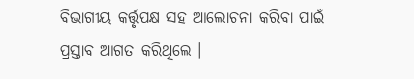ବିଭାଗୀୟ କର୍ତ୍ତୃପକ୍ଷ ସହ ଆଲୋଚନା କରିବା ପାଇଁ ପ୍ରସ୍ତାବ ଆଗତ କରିଥିଲେ ।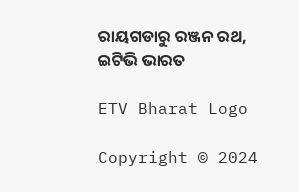ରାୟଗଡାରୁ ରଞ୍ଜନ ରଥ, ଇଟିଭି ଭାରତ

ETV Bharat Logo

Copyright © 2024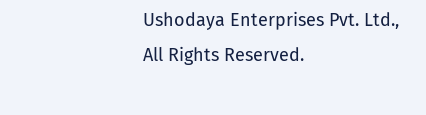Ushodaya Enterprises Pvt. Ltd., All Rights Reserved.